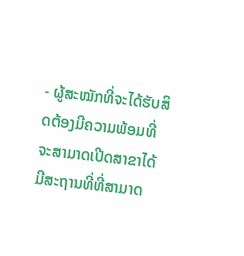- ຜູ້ສະໝັກທີ່ຈະໄດ້ຮັບສິດຕ້ອງມີຄວາມພ້ອມທີ່ຈະສາມາດເປີດສາຂາໄດ້ມີສະຖານທີ່ທີ່ສາມາດ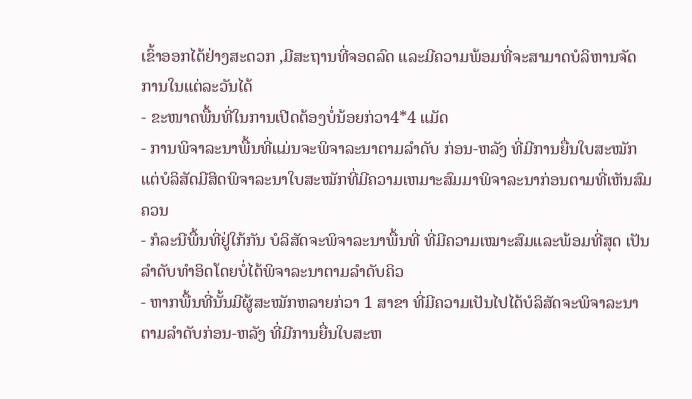ເຂົ້າອອກໄດ້ຢ່າງສະດວກ ,ມີສະຖານທີ່ຈອດລົດ ແລະມີຄວາມພ້ອມທີ່ຈະສາມາດບໍລິຫານຈັດການໃນແຕ່ລະວັນໄດ້
- ຂະໜາດພື້ນທີ່ໃນການເປີດຕ້ອງບໍ່ນ້ອຍກ່ວາ4*4 ແມັດ
- ການພິຈາລະນາພື້ນທີ່ແມ່ນຈະພິຈາລະນາຕາມລຳດັບ ກ່ອນ-ຫລັງ ທີ່ມີການຍື່ນໃບສະໝັກ ແຕ່ບໍລິສັດມີສິດພິຈາລະນາໃບສະໝັກທີ່ມີຄວາມເຫມາະສົມມາພິຈາລະນາກ່ອນຕາມທີ່ເຫັນສົມຄວນ
- ກໍລະນີພື້ນທີ່ຢູ່ໃກ້ກັນ ບໍລິສັດຈະພິຈາລະນາພື້ນທີ່ ທີ່ມີຄວາມເໝາະສົມແລະພ້ອມທີ່ສຸດ ເປັນລຳດັບທຳອິດໂດຍບໍ່ໄດ້ພິຈາລະນາຕາມລຳດັບຄິວ
- ຫາກພື້ນທີ່ນັ້ນມີຜູ້ສະໝັກຫລາຍກ່ວາ 1 ສາຂາ ທີ່ມີຄວາມເປັນໄປໄດ້ບໍລິສັດຈະພິຈາລະນາຕາມລຳດັບກ່ອນ-ຫລັງ ທີ່ມີການຍື່ນໃບສະຫ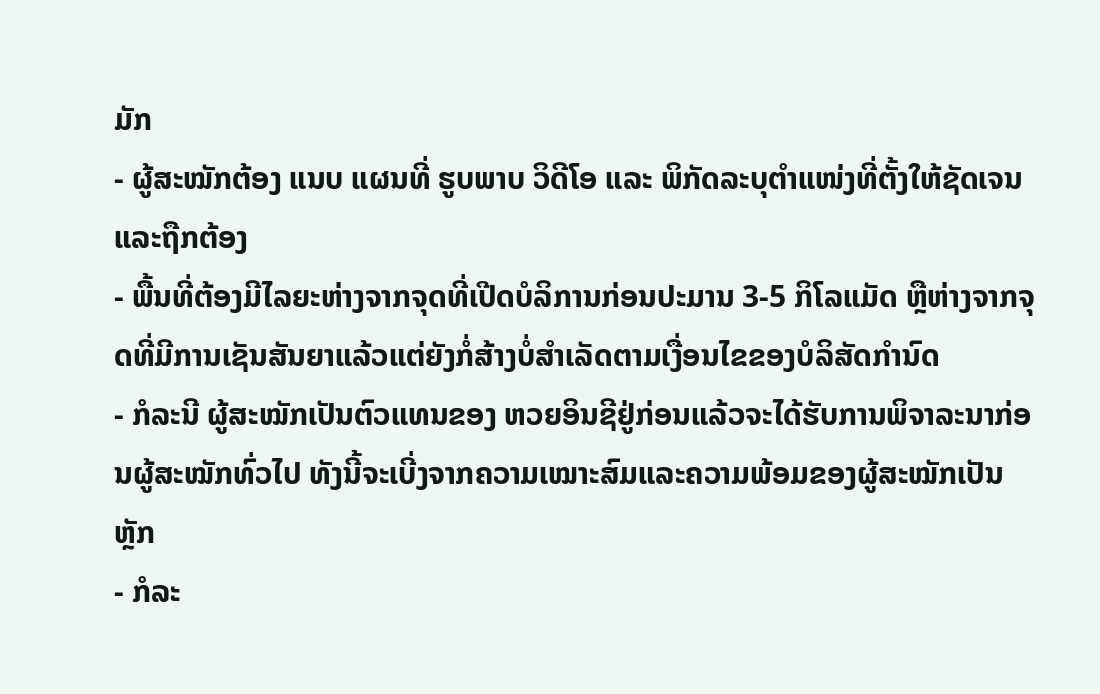ມັກ
- ຜູ້ສະໝັກຕ້ອງ ແນບ ແຜນທີ່ ຮູບພາບ ວິດີໂອ ແລະ ພິກັດລະບຸຕຳແໜ່ງທີ່ຕັ້ງໃຫ້ຊັດເຈນ ແລະຖືກຕ້ອງ
- ພື້ນທີ່ຕ້ອງມີໄລຍະຫ່າງຈາກຈຸດທີ່ເປີດບໍລິການກ່ອນປະມານ 3-5 ກິໂລແມັດ ຫຼືຫ່າງຈາກຈຸດທີ່ມີການເຊັນສັນຍາແລ້ວແຕ່ຍັງກໍ່ສ້າງບໍ່ສຳເລັດຕາມເງື່ອນໄຂຂອງບໍລິສັດກຳນົດ
- ກໍລະນີ ຜູ້ສະໝັກເປັນຕົວແທນຂອງ ຫວຍອິນຊີຢູ່ກ່ອນແລ້ວຈະໄດ້ຮັບການພິຈາລະນາກ່ອນຜູ້ສະໝັກທົ່ວໄປ ທັງນີ້ຈະເບີ່ງຈາກຄວາມເໝາະສົມແລະຄວາມພ້ອມຂອງຜູ້ສະໝັກເປັນຫຼັກ
- ກໍລະ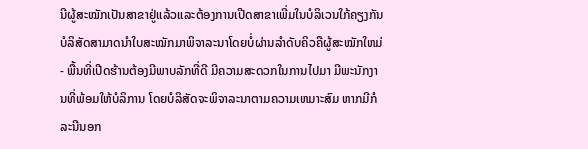ນີຜູ້ສະໝັກເປັນສາຂາຢູ່ແລ້ວແລະຕ້ອງການເປີດສາຂາເພີ່ມໃນບໍລິເວນໃກ້ຄຽງກັນ ບໍລິສັດສາມາດນຳໃບສະໝັກມາພິຈາລະນາໂດຍບໍ່ຜ່ານລຳດັບຄິວຄືຜູ້ສະໝັກໃຫມ່
- ພື້ນທີ່ເປີດຮ້ານຕ້ອງມີພາບລັກທີ່ດີ ມີຄວາມສະດວກໃນການໄປມາ ມີພະນັກງານທີ່ພ້ອມໃຫ້ບໍລິການ ໂດຍບໍລິສັດຈະພິຈາລະນາຕາມຄວາມເຫມາະສົມ ຫາກມີກໍລະນີນອກ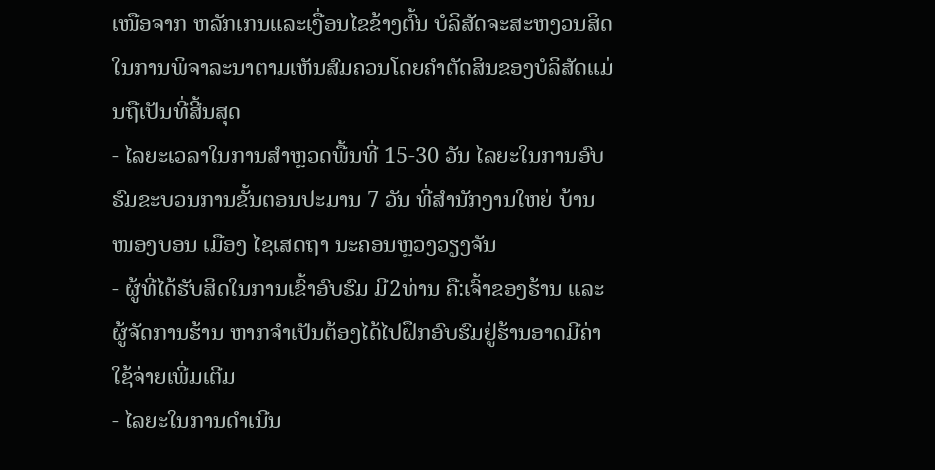ເໜືອຈາກ ຫລັກເກນແລະເງື່ອນໄຂຂ້າງຕົ້ນ ບໍລິສັດຈະສະຫງວນສິດໃນການພິຈາລະນາຕາມເຫັນສົມຄວນໂດຍຄຳຕັດສິນຂອງບໍລິສັດແມ່ນຖືເປັນທີ່ສີ້ນສຸດ
- ໄລຍະເວລາໃນການສຳຫຼວດພື້ນທີ່ 15-30 ວັນ ໄລຍະໃນການອົບຮົມຂະບວນການຂັ້ນຕອນປະມານ 7 ວັນ ທີ່ສຳນັກງານໃຫຍ່ ບ້ານ ໜອງບອນ ເມືອງ ໄຊເສດຖາ ນະຄອນຫຼວງວຽງຈັນ
- ຜູ້ທີ່ໄດ້ຮັບສິດໃນການເຂົ້າອົບຮົມ ມີ2ທ່ານ ຄື:ເຈົ້າຂອງຮ້ານ ແລະ ຜູ້ຈັດການຮ້ານ ຫາກຈຳເປັນຕ້ອງໄດ້ໄປຝຶກອົບຮົມຢູ່ຮ້ານອາດມີຄ່າໃຊ້ຈ່າຍເພີ່ມເຕີມ
- ໄລຍະໃນການດຳເນີນ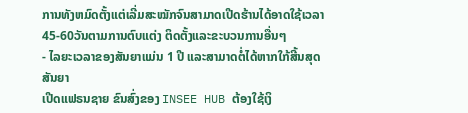ການທັງຫມົດຕັ້ງແຕ່ເລີ່ມສະໝັກຈົນສາມາດເປີດຮ້ານໄດ້ອາດໃຊ້ເວລາ45-60ວັນຕາມການຕົບແຕ່ງ ຕິດຕັ້ງແລະຂະບວນການອື່ນໆ
- ໄລຍະເວລາຂອງສັນຍາແມ່ນ 1 ປີ ແລະສາມາດຕໍ່ໄດ້ຫາກໃກ້ສີ້ນສຸດສັນຍາ
ເປີດແຟຣນຊາຍ ຂົນສົ່ງຂອງ INSEE HUB ຕ້ອງໃຊ້ເງິ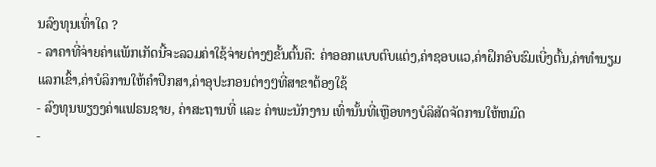ນລົງທຸນເທົ່າໃດ ?
- ລາຄາທີ່ຈ່າຍຄ່າແພັກເກັດນີ້ຈະລວມຄ່າໃຊ້ຈ່າຍຕ່າງໆຂັ້ນຕົ້ນຄື: ຄ່າອອກແບບຕົບແຕ່ງ,ຄ່າຊອບແວ,ຄ່າຝຶກອົບຮົມເບີ່ງຕົ້ນ,ຄ່າທຳນຽມແລກເຂົ້າ,ຄ່າບໍລິການໃຫ້ຄຳປຶກສາ,ຄ່າອຸປະກອນຕ່າງໆທີ່ສາຂາຕ້ອງໃຊ້
- ລົງທຸນພຽງງຄ່າແຟຣນຊາຍ, ຄ່າສະຖານທີ່ ແລະ ຄ່າພະນັກງານ ເທົ່ານັ້ນທີ່ເຫຼືອທາງບໍລິສັດຈັດການໃຫ້ຫມົດ
-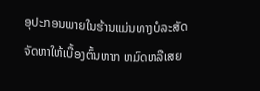ອຸປະກອນພາຍໃນຮ້ານແມ່ນທາງບໍລະສັດຈັດຫາໃຫ້ເບື້ອງຕົ້ນຫາກ ຫມົດຫລືເສຍ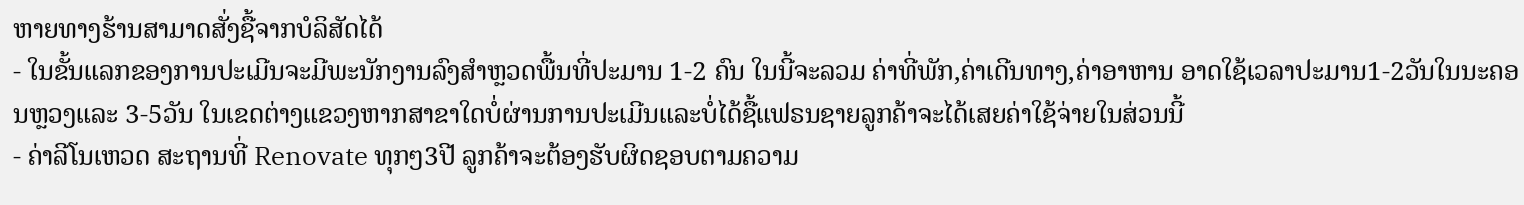ຫາຍທາງຮ້ານສາມາດສັ່ງຊື້ຈາກບໍລິສັດໄດ້
- ໃນຂັ້ນແລກຂອງການປະເມີນຈະມີພະນັກງານລົງສຳຫຼວດພື້ນທີ່ປະມານ 1-2 ຄົນ ໃນນີ້ຈະລວມ ຄ່າທີ່ພັກ,ຄ່າເດີນທາງ,ຄ່າອາຫານ ອາດໃຊ້ເວລາປະມານ1-2ວັນໃນນະຄອນຫຼວງແລະ 3-5ວັນ ໃນເຂດຕ່າງແຂວງຫາກສາຂາໃດບໍ່ຜ່ານການປະເມີນແລະບໍ່ໄດ້ຊື້ແຟຣນຊາຍລູກຄ້າຈະໄດ້ເສຍຄ່າໃຊ້ຈ່າຍໃນສ່ວນນີ້
- ຄ່າລີໂນເຫວດ ສະຖານທີ່ Renovate ທຸກໆ3ປີ ລູກຄ້າຈະຕ້ອງຮັບຜິດຊອບຕາມຄວາມ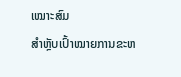ເໝາະສົມ
ສຳຫຼັບເປົ້າໝາຍການຂະຫ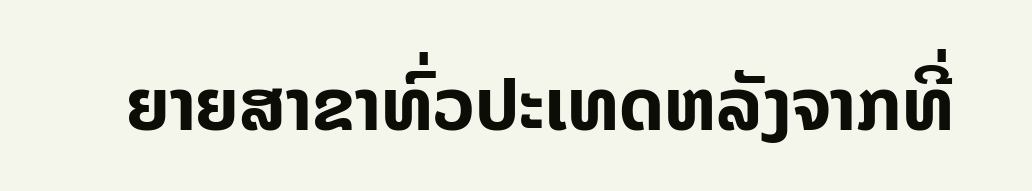ຍາຍສາຂາທົ່ວປະເທດຫລັງຈາກທີ່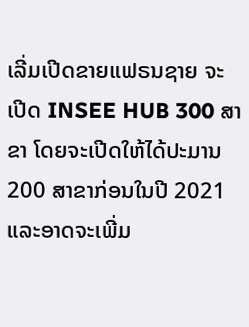ເລີ່ມເປີດຂາຍແຟຣນຊາຍ ຈະເປີດ INSEE HUB 300 ສາຂາ ໂດຍຈະເປີດໃຫ້ໄດ້ປະມານ 200 ສາຂາກ່ອນໃນປີ 2021 ແລະອາດຈະເພີ່ມ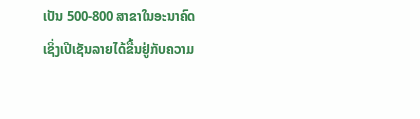ເປັນ 500-800 ສາຂາໃນອະນາຄົດ
ເຊິ່ງເປີເຊັນລາຍໄດ້ຂື້ນຢູ່ກັບຄວາມ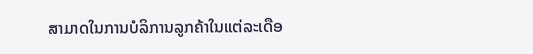ສາມາດໃນການບໍລິການລູກຄ້າໃນແຕ່ລະເດືອ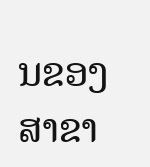ນຂອງສາຂາ